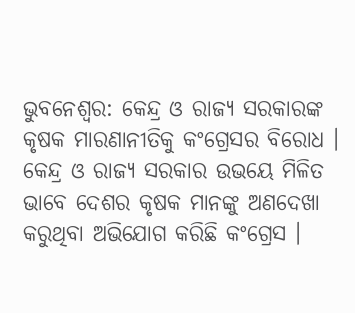ଭୁବନେଶ୍ବର: କେନ୍ଦ୍ର ଓ ରାଜ୍ୟ ସରକାରଙ୍କ କୃଷକ ମାରଣାନୀତିକୁ କଂଗ୍ରେସର ବିରୋଧ । କେନ୍ଦ୍ର ଓ ରାଜ୍ୟ ସରକାର ଉଭୟେ ମିଳିତ ଭାବେ ଦେଶର କୃଷକ ମାନଙ୍କୁ ଅଣଦେଖା କରୁଥିବା ଅଭିଯୋଗ କରିଛି କଂଗ୍ରେସ ।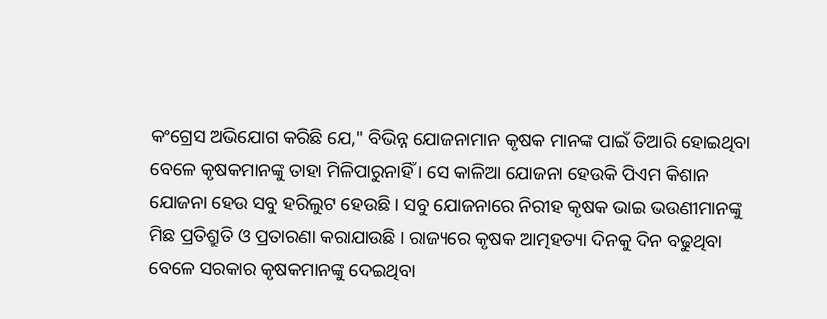କଂଗ୍ରେସ ଅଭିଯୋଗ କରିଛି ଯେ," ବିଭିନ୍ନ ଯୋଜନାମାନ କୃଷକ ମାନଙ୍କ ପାଇଁ ତିଆରି ହୋଇଥିବା ବେଳେ କୃଷକମାନଙ୍କୁ ତାହା ମିଳିପାରୁନାହିଁ । ସେ କାଳିଆ ଯୋଜନା ହେଉକି ପିଏମ କିଶାନ ଯୋଜନା ହେଉ ସବୁ ହରିଲୁଟ ହେଉଛି । ସବୁ ଯୋଜନାରେ ନିରୀହ କୃଷକ ଭାଇ ଭଉଣୀମାନଙ୍କୁ ମିଛ ପ୍ରତିଶ୍ରୁତି ଓ ପ୍ରତାରଣା କରାଯାଉଛି । ରାଜ୍ୟରେ କୃଷକ ଆତ୍ମହତ୍ୟା ଦିନକୁ ଦିନ ବଢୁଥିବା ବେଳେ ସରକାର କୃଷକମାନଙ୍କୁ ଦେଇଥିବା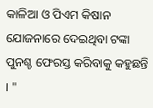କାଳିଆ ଓ ପିଏମ କିଷାନ ଯୋଜନାରେ ଦେଇଥିବା ଟଙ୍କା ପୁନଶ୍ଚ ଫେରସ୍ତ କରିବାକୁ କହୁଛନ୍ତି । "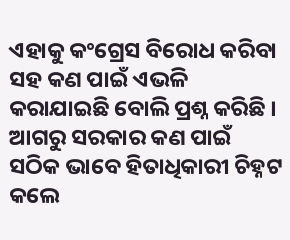ଏହାକୁ କଂଗ୍ରେସ ବିରୋଧ କରିବା ସହ କଣ ପାଇଁ ଏଭଳି କରାଯାଇଛି ବୋଲି ପ୍ରଶ୍ନ କରିଛି । ଆଗରୁ ସରକାର କଣ ପାଇଁ ସଠିକ ଭାବେ ହିତାଧିକାରୀ ଚିହ୍ନଟ କଲେ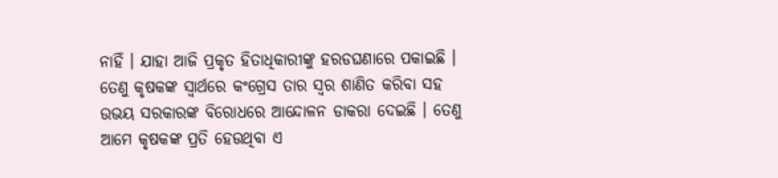ନାହିଁ । ଯାହା ଆଜି ପ୍ରକୃତ ହିତାଧିକାରୀଙ୍କୁ ହରଡଘଣାରେ ପକାଇଛି । ତେଣୁ କୃଷକଙ୍କ ସ୍ବାର୍ଥରେ କଂଗ୍ରେସ ତାର ସ୍ବର ଶାଣିତ କରିବା ସହ ଉଭୟ ସରକାରଙ୍କ ବିରୋଧରେ ଆନ୍ଦୋଳନ ଡାକରା ଦେଇଛି । ତେଣୁ ଆମେ କୃଷକଙ୍କ ପ୍ରତି ହେଉଥିବା ଏ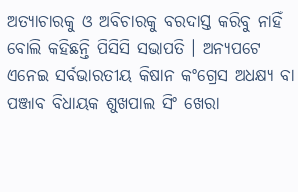ଅତ୍ୟାଚାରକୁ ଓ ଅବିଚାରକୁ ବରଦାସ୍ତ କରିବୁ ନାହିଁ ବୋଲି କହିଛନ୍ତି ପିସିସି ସଭାପତି । ଅନ୍ୟପଟେ ଏନେଇ ସର୍ବଭାରତୀୟ କିଷାନ କଂଗ୍ରେସ ଅଧକ୍ଷ୍ୟ ବା ପଞ୍ଜାବ ବିଧାୟକ ଶୁଖପାଲ ସିଂ ଖେରା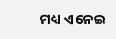ମଧ୍ୟ ଏନେଇ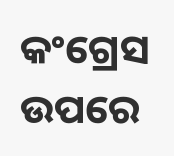କଂଗ୍ରେସ ଉପରେ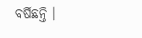ବର୍ଷିଛନ୍ତି ।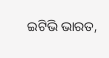ଇଟିଭି ଭାରତ,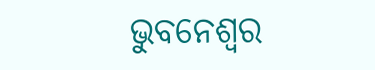ଭୁବନେଶ୍ବର